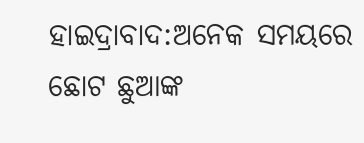ହାଇଦ୍ରାବାଦ:ଅନେକ ସମୟରେ ଛୋଟ ଛୁଆଙ୍କ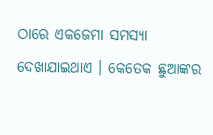ଠାରେ ଏକଜେମା ସମସ୍ୟା ଦେଖାଯାଇଥାଏ । କେତେକ ଛୁଆଙ୍କର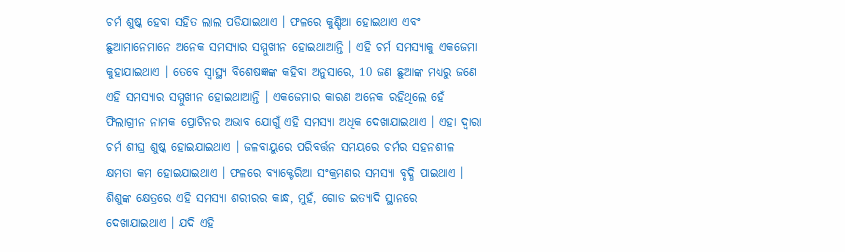ଚର୍ମ ଶୁଷ୍କ ହେବା ସହିତ ଲାଲ ପଡିଯାଇଥାଏ । ଫଳରେ କୁଣ୍ଡିଆ ହୋଇଥାଏ ଏବଂ ଛୁଆମାନେମାନେ ଅନେକ ସମସ୍ୟାର ସମ୍ମୁଖୀନ ହୋଇଥାଆନ୍ତି । ଏହି ଚର୍ମ ସମସ୍ୟାକୁ ଏକଜେମା କୁହାଯାଇଥାଏ । ତେବେ ସ୍ବାସ୍ଥ୍ୟ ବିଶେଷଜ୍ଞଙ୍କ କହିବା ଅନୁସାରେ, 10 ଜଣ ଛୁଆଙ୍କ ମଧ୍ୟରୁ ଜଣେ ଏହି ସମସ୍ୟାର ସମ୍ମୁଖୀନ ହୋଇଥାଆନ୍ତି । ଏକଜେମାର କାରଣ ଅନେକ ରହିଥିଲେ ହେଁ ଫିଲାଗ୍ରୀନ ନାମକ ପ୍ରୋଟିନର ଅଭାବ ଯୋଗୁଁ ଏହି ସମସ୍ୟା ଅଧିକ ଦେଖାଯାଇଥାଏ । ଏହା ଦ୍ବାରା ଚର୍ମ ଶୀଘ୍ର ଶୁଷ୍କ ହୋଇଯାଇଥାଏ । ଜଳବାୟୁରେ ପରିବର୍ତ୍ତନ ସମୟରେ ଚର୍ମର ସହନଶୀଳ କ୍ଷମତା କମ ହୋଇଯାଇଥାଏ । ଫଳରେ ବ୍ୟାକ୍ଟେରିଆ ସଂକ୍ରମଣର ସମସ୍ୟା ବୃଦ୍ଧି ପାଇଥାଏ । ଶିଶୁଙ୍କ କ୍ଷେତ୍ରରେ ଏହି ସମସ୍ୟା ଶରୀରର କାନ୍ଧ, ମୁହଁ, ଗୋଡ ଇତ୍ୟାଦି ସ୍ଥାନରେ ଦେଖାଯାଇଥାଏ । ଯଦି ଏହି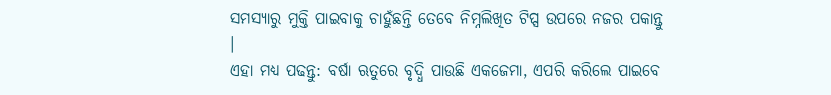ସମସ୍ୟାରୁ ମୁକ୍ତି ପାଇବାକୁ ଚାହୁଁଛନ୍ତି ତେବେ ନିମ୍ନଲିଖିତ ଟିପ୍ସ ଉପରେ ନଜର ପକାନ୍ତୁ ।
ଏହା ମଧ୍ୟ ପଢନ୍ତୁ: ବର୍ଷା ଋତୁରେ ବୃଦ୍ଧି ପାଉଛି ଏକଜେମା, ଏପରି କରିଲେ ପାଇବେ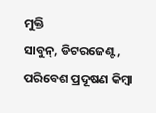ମୁକ୍ତି
ସାବୁନ୍, ଡିଟରଜେଣ୍ଟ, ପରିବେଶ ପ୍ରଦୂଷଣ କିମ୍ବା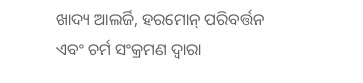ଖାଦ୍ୟ ଆଲର୍ଜି, ହରମୋନ୍ ପରିବର୍ତ୍ତନ ଏବଂ ଚର୍ମ ସଂକ୍ରମଣ ଦ୍ବାରା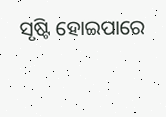ସୃଷ୍ଟି ହୋଇପାରେ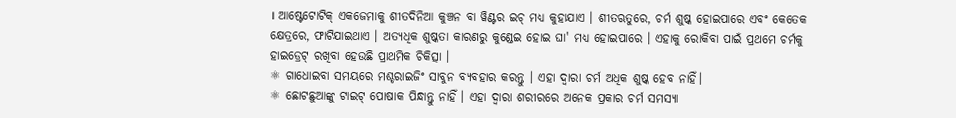। ଆଷ୍ଟେଟୋଟିକ୍ ଏକଜେମାକୁ ଶୀତଦିନିଆ କୁଞ୍ଚନ ବା ୱିଣ୍ଟର ଇଚ୍ ମଧ୍ୟ କୁହାଯାଏ । ଶୀତଋତୁରେ, ଚର୍ମ ଶୁଷ୍କ ହୋଇପାରେ ଏବଂ କେତେକ କ୍ଷେତ୍ରରେ, ଫାଟିଯାଇଥାଏ । ଅତ୍ୟଧିକ ଶୁଷ୍କତା କାରଣରୁ କୁଣ୍ଡେଇ ହୋଇ ଘା' ମଧ୍ୟ ହୋଇପାରେ । ଏହାକୁ ରୋକିବା ପାଇଁ ପ୍ରଥମେ ଚର୍ମକୁ ହାଇଡ୍ରେଟ୍ ରଖିବା ହେଉଛି ପ୍ରାଥମିକ ଚିକିତ୍ସା ।
⚛ ଗାଧୋଇବା ସମୟରେ ମଶ୍ଚରାଇଜିଂ ସାବୁନ ବ୍ୟବହାର କରନ୍ତୁ । ଏହା ଦ୍ବାରା ଚର୍ମ ଅଧିକ ଶୁଷ୍କ ହେବ ନାହିଁ।
⚛ ଛୋଟଛୁଆଙ୍କୁ ଟାଇଟ୍ ପୋଷାକ ପିନ୍ଧାନ୍ତୁ ନାହିଁ । ଏହା ଦ୍ବାରା ଶରୀରରେ ଅନେକ ପ୍ରକାର ଚର୍ମ ସମସ୍ୟା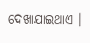ଦେଖାଯାଇଥାଏ ।